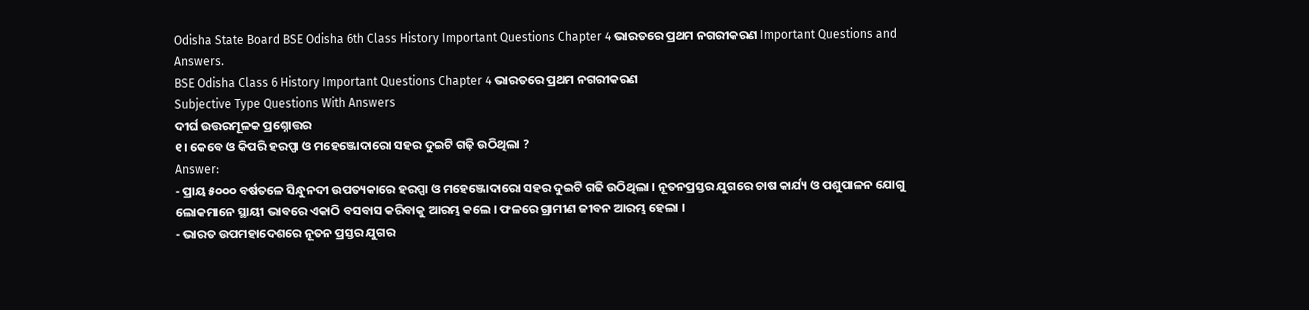Odisha State Board BSE Odisha 6th Class History Important Questions Chapter 4 ଭାରତରେ ପ୍ରଥମ ନଗରୀକରଣ Important Questions and Answers.
BSE Odisha Class 6 History Important Questions Chapter 4 ଭାରତରେ ପ୍ରଥମ ନଗରୀକରଣ
Subjective Type Questions With Answers
ଦୀର୍ଘ ଉତ୍ତରମୂଳକ ପ୍ରଶ୍ନୋତ୍ତର
୧। କେବେ ଓ କିପରି ହରପ୍ପା ଓ ମହେଞ୍ଜୋଦାରୋ ସହର ଦୁଇଟି ଗଢ଼ି ଉଠିଥିଲା ?
Answer:
- ପ୍ରାୟ ୫୦୦୦ ବର୍ଷତଳେ ସିନ୍ଧୁନଦୀ ଉପତ୍ୟକାରେ ହରପ୍ପା ଓ ମହେଞ୍ଜୋଦାରୋ ସହର ଦୁଇଟି ଗଢି ଉଠିଥିଲା । ନୂତନପ୍ରସ୍ତର ଯୁଗରେ ଚାଷ କାର୍ଯ୍ୟ ଓ ପଶୁପାଳନ ଯୋଗୁ ଲୋକମାନେ ସ୍ଥାୟୀ ଭାବରେ ଏକାଠି ବସବାସ କରିବାକୁ ଆରମ୍ଭ କଲେ । ଫଳରେ ଗ୍ରାମୀଣ ଜୀବନ ଆରମ୍ଭ ହେଲା ।
- ଭାରତ ଉପମହାଦେଶରେ ନୂତନ ପ୍ରସ୍ତର ଯୁଗର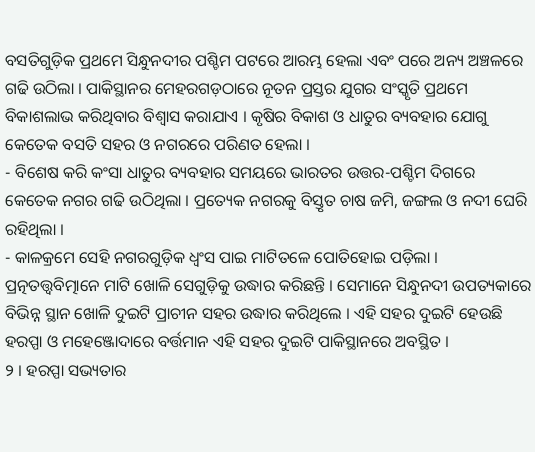ବସତିଗୁଡ଼ିକ ପ୍ରଥମେ ସିନ୍ଧୁନଦୀର ପଶ୍ଚିମ ପଟରେ ଆରମ୍ଭ ହେଲା ଏବଂ ପରେ ଅନ୍ୟ ଅଞ୍ଚଳରେ ଗଢି ଉଠିଲା । ପାକିସ୍ଥାନର ମେହରଗଡ଼ଠାରେ ନୂତନ ପ୍ରସ୍ତର ଯୁଗର ସଂସ୍କୃତି ପ୍ରଥମେ ବିକାଶଲାଭ କରିଥିବାର ବିଶ୍ବାସ କରାଯାଏ । କୃଷିର ବିକାଶ ଓ ଧାତୁର ବ୍ୟବହାର ଯୋଗୁ କେତେକ ବସତି ସହର ଓ ନଗରରେ ପରିଣତ ହେଲା ।
- ବିଶେଷ କରି କଂସା ଧାତୁର ବ୍ୟବହାର ସମୟରେ ଭାରତର ଉତ୍ତର-ପଶ୍ଚିମ ଦିଗରେ କେତେକ ନଗର ଗଢି ଉଠିଥିଲା । ପ୍ରତ୍ୟେକ ନଗରକୁ ବିସ୍ତୃତ ଚାଷ ଜମି, ଜଙ୍ଗଲ ଓ ନଦୀ ଘେରି ରହିଥିଲା ।
- କାଳକ୍ରମେ ସେହି ନଗରଗୁଡ଼ିକ ଧ୍ୱଂସ ପାଇ ମାଟିତଳେ ପୋତିହୋଇ ପଡ଼ିଲା । ପ୍ରତ୍ନତତ୍ତ୍ବବିତ୍ମାନେ ମାଟି ଖୋଳି ସେଗୁଡ଼ିକୁ ଉଦ୍ଧାର କରିଛନ୍ତି । ସେମାନେ ସିନ୍ଧୁନଦୀ ଉପତ୍ୟକାରେ ବିଭିନ୍ନ ସ୍ଥାନ ଖୋଳି ଦୁଇଟି ପ୍ରାଚୀନ ସହର ଉଦ୍ଧାର କରିଥିଲେ । ଏହି ସହର ଦୁଇଟି ହେଉଛି ହରପ୍ପା ଓ ମହେଞ୍ଜୋଦାରେ ବର୍ତ୍ତମାନ ଏହି ସହର ଦୁଇଟି ପାକିସ୍ଥାନରେ ଅବସ୍ଥିତ ।
୨ । ହରପ୍ପା ସଭ୍ୟତାର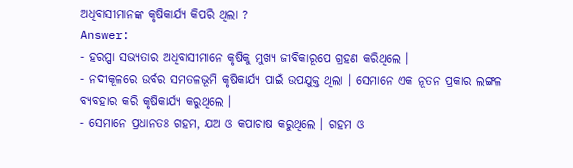ଅଧିବାସୀମାନଙ୍କ କୃଷିକାର୍ଯ୍ୟ କିପରି ଥିଲା ?
Answer:
- ହରପ୍ପା ସଭ୍ୟତାର ଅଧିବାସୀମାନେ କୃଷିକୁ ମୁଖ୍ୟ ଜୀବିକାରୂପେ ଗ୍ରହଣ କରିଥିଲେ ।
- ନଦୀକୂଳରେ ଉର୍ବର ସମତଳଭୂମି କୃଷିକାର୍ଯ୍ୟ ପାଇଁ ଉପଯୁକ୍ତ ଥିଲା । ସେମାନେ ଏକ ନୂତନ ପ୍ରକାର ଲଙ୍ଗଳ ବ୍ୟବହାର କରି କୃଷିକାର୍ଯ୍ୟ କରୁଥିଲେ ।
- ସେମାନେ ପ୍ରଧାନତଃ ଗହମ, ଯଅ ଓ କପାଚାଷ କରୁଥିଲେ । ଗହମ ଓ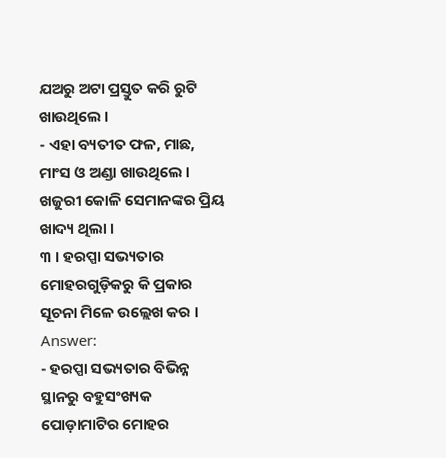ଯଅରୁ ଅଟା ପ୍ରସ୍ତୁତ କରି ରୁଟି ଖାଉଥିଲେ ।
- ଏହା ବ୍ୟତୀତ ଫଳ, ମାଛ, ମାଂସ ଓ ଅଣ୍ଡା ଖାଉଥିଲେ । ଖଜୁରୀ କୋଳି ସେମାନଙ୍କର ପ୍ରିୟ ଖାଦ୍ୟ ଥିଲା ।
୩ । ହରପ୍ପା ସଭ୍ୟତାର ମୋହରଗୁଡ଼ିକରୁ କି ପ୍ରକାର ସୂଚନା ମିଳେ ଉଲ୍ଲେଖ କର ।
Answer:
- ହରପ୍ପା ସଭ୍ୟତାର ବିଭିନ୍ନ ସ୍ଥାନରୁ ବହୁସଂଖ୍ୟକ ପୋଡ଼ାମାଟିର ମୋହର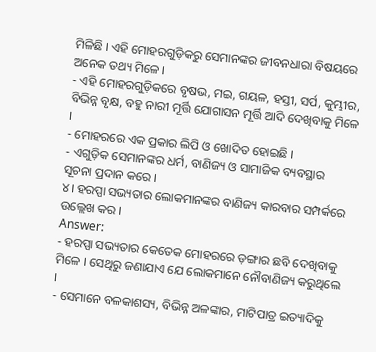ମିଳିଛି । ଏହି ମୋହରଗୁଡ଼ିକରୁ ସେମାନଙ୍କର ଜୀବନଧାରା ବିଷୟରେ ଅନେକ ତଥ୍ୟ ମିଳେ ।
- ଏହି ମୋହରଗୁଡ଼ିକରେ ବୃଷଭ, ମଇ, ଗୟଳ, ହସ୍ତୀ, ସର୍ପ, କୁମ୍ଭୀର, ବିଭିନ୍ନ ବୃକ୍ଷ, ବହୁ ନାରୀ ମୂର୍ତ୍ତି ଯୋଗାସନ ମୂର୍ତ୍ତି ଆଦି ଦେଖିବାକୁ ମିଳେ ।
- ମୋହରରେ ଏକ ପ୍ରକାର ଲିପି ଓ ଖୋଦିତ ହୋଇଛି ।
- ଏଗୁଡ଼ିକ ସେମାନଙ୍କର ଧର୍ମ, ବାଣିଜ୍ୟ ଓ ସାମାଜିକ ବ୍ୟବସ୍ଥାର ସୂଚନା ପ୍ରଦାନ କରେ ।
୪। ହରପ୍ପା ସଭ୍ୟତାର ଲୋକମାନଙ୍କର ବାଣିଜ୍ୟ କାରବାର ସମ୍ପର୍କରେ ଉଲ୍ଲେଖ କର ।
Answer:
- ହରପ୍ପା ସଭ୍ୟତାର କେତେକ ମୋହରରେ ଡ଼ଙ୍ଗାର ଛବି ଦେଖିବାକୁ ମିଳେ । ସେଥିରୁ ଜଣାଯାଏ ଯେ ଲୋକମାନେ ନୌବାଣିଜ୍ୟ କରୁଥିଲେ ।
- ସେମାନେ ବଳକାଶସ୍ୟ, ବିଭିନ୍ନ ଅଳଙ୍କାର, ମାଟିପାତ୍ର ଇତ୍ୟାଦିକୁ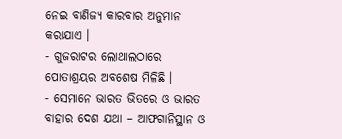ନେଇ ବାଣିଜ୍ୟ କାରବାର ଅନୁମାନ କରାଯାଏ ।
- ଗୁଜରାଟର ଲୋଥାଲଠାରେ ପୋତାଶ୍ରୟର ଅବଶେଷ ମିଳିଛି ।
- ସେମାନେ ଭାରତ ଭିତରେ ଓ ଭାରତ ବାହାର ଦେଶ ଯଥା – ଆଫଗାନିସ୍ଥାନ ଓ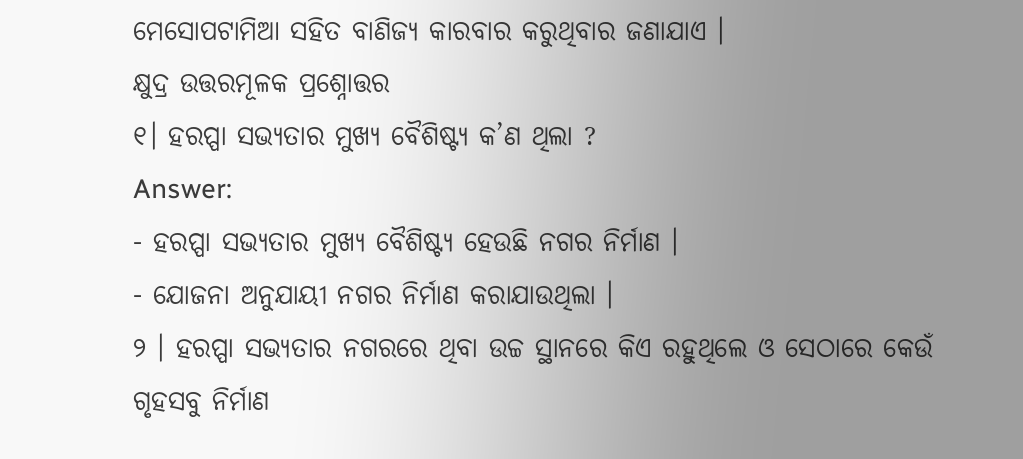ମେସୋପଟାମିଆ ସହିତ ବାଣିଜ୍ୟ କାରବାର କରୁଥିବାର ଜଣାଯାଏ ।
କ୍ଷୁଦ୍ର ଉତ୍ତରମୂଳକ ପ୍ରଶ୍ନୋତ୍ତର
୧। ହରପ୍ପା ସଭ୍ୟତାର ମୁଖ୍ୟ ବୈଶିଷ୍ଟ୍ୟ କ’ଣ ଥିଲା ?
Answer:
- ହରପ୍ପା ସଭ୍ୟତାର ମୁଖ୍ୟ ବୈଶିଷ୍ଟ୍ୟ ହେଉଛି ନଗର ନିର୍ମାଣ ।
- ଯୋଜନା ଅନୁଯାୟୀ ନଗର ନିର୍ମାଣ କରାଯାଉଥିଲା ।
୨ । ହରପ୍ପା ସଭ୍ୟତାର ନଗରରେ ଥିବା ଉଚ୍ଚ ସ୍ଥାନରେ କିଏ ରହୁଥିଲେ ଓ ସେଠାରେ କେଉଁ ଗୃହସବୁ ନିର୍ମାଣ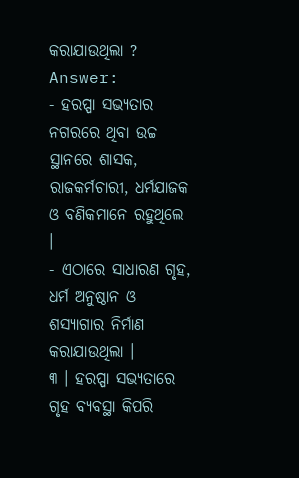କରାଯାଉଥିଲା ?
Answer:
- ହରପ୍ପା ସଭ୍ୟତାର ନଗରରେ ଥିବା ଉଚ୍ଚ ସ୍ଥାନରେ ଶାସକ, ରାଜକର୍ମଚାରୀ, ଧର୍ମଯାଜକ ଓ ବଣିକମାନେ ରହୁଥିଲେ ।
- ଏଠାରେ ସାଧାରଣ ଗୃହ, ଧର୍ମ ଅନୁଷ୍ଠାନ ଓ ଶସ୍ୟାଗାର ନିର୍ମାଣ କରାଯାଉଥିଲା ।
୩ । ହରପ୍ପା ସଭ୍ୟତାରେ ଗୃହ ବ୍ୟବସ୍ଥା କିପରି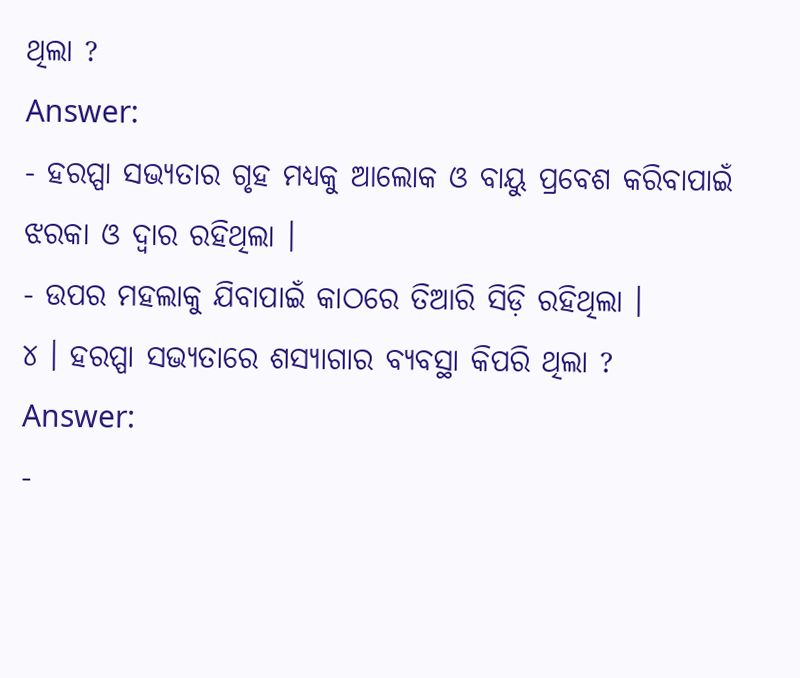ଥିଲା ?
Answer:
- ହରପ୍ପା ସଭ୍ୟତାର ଗୃହ ମଧ୍ୟକୁ ଆଲୋକ ଓ ବାୟୁ ପ୍ରବେଶ କରିବାପାଇଁ ଝରକା ଓ ଦ୍ବାର ରହିଥିଲା ।
- ଉପର ମହଲାକୁ ଯିବାପାଇଁ କାଠରେ ତିଆରି ସିଡ଼ି ରହିଥିଲା ।
୪ । ହରପ୍ପା ସଭ୍ୟତାରେ ଶସ୍ୟାଗାର ବ୍ୟବସ୍ଥା କିପରି ଥିଲା ?
Answer:
-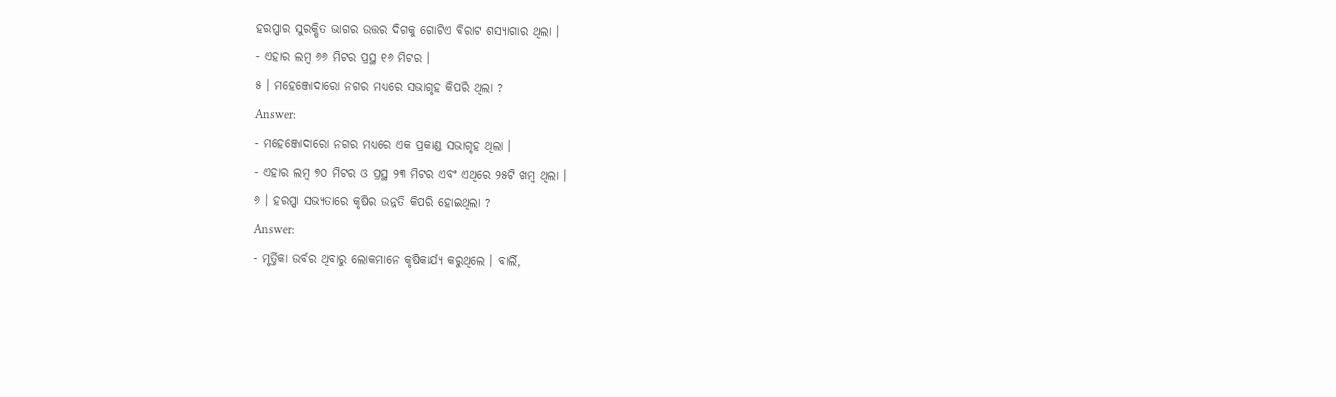ହରପ୍ପାର ସୁରକ୍ଷିତ ଭାଗର ଉତ୍ତର ଦିଗକୁ ଗୋଟିଏ ବିରାଟ ଶସ୍ୟାଗାର ଥିଲା ।
- ଏହାର ଲମ୍ବ ୬୬ ମିଟର ପ୍ରସ୍ଥ ୧୬ ମିଟର ।
୫ । ମହେଞ୍ଜୋଦାରୋ ନଗର ମଧ୍ଯରେ ସଭାଗୃହ କିପରି ଥିଲା ?
Answer:
- ମହେଞ୍ଜୋଦାରୋ ନଗର ମଧ୍ଯରେ ଏକ ପ୍ରକାଣ୍ଡ ସଭାଗୃହ ଥିଲା ।
- ଏହାର ଲମ୍ବ ୭୦ ମିଟର ଓ ପ୍ରସ୍ଥ ୨୩ ମିଟର ଏବଂ ଏଥିରେ ୨୫ଟି ଖମ୍ବ ଥିଲା ।
୬ । ହରପ୍ପା ସଭ୍ୟତାରେ କୃଷିର ଉନ୍ନତି କିପରି ହୋଇଥିଲା ?
Answer:
- ମୃର୍ତ୍ତିକା ଉର୍ବର ଥିବାରୁ ଲୋକମାନେ କୃଷିକାର୍ଯ୍ୟ କରୁଥିଲେ । ବାର୍ଲି,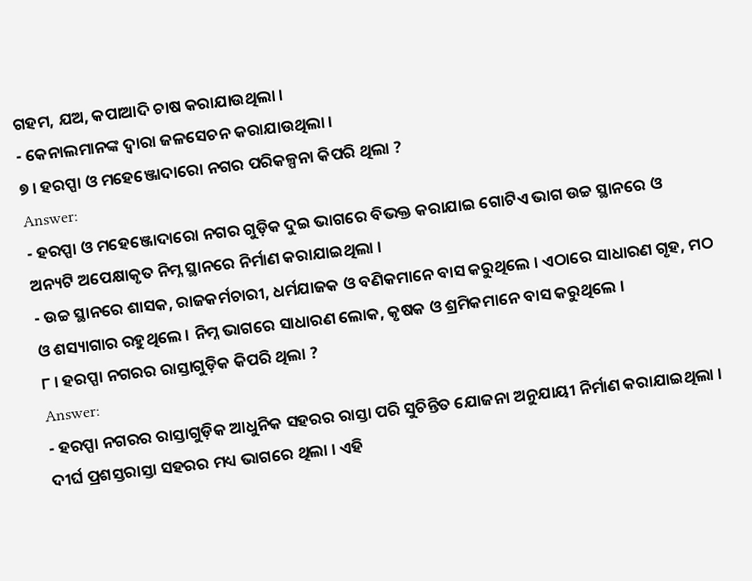ଗହମ, ଯଅ, କପାଆଦି ଚାଷ କରାଯାଉଥିଲା ।
- କେନାଲମାନଙ୍କ ଦ୍ବାରା ଜଳସେଚନ କରାଯାଉଥିଲା ।
୭ । ହରପ୍ପା ଓ ମହେଞ୍ଜୋଦାରୋ ନଗର ପରିକଳ୍ପନା କିପରି ଥିଲା ?
Answer:
- ହରପ୍ପା ଓ ମହେଞ୍ଜୋଦାରୋ ନଗର ଗୁଡ଼ିକ ଦୁଇ ଭାଗରେ ବିଭକ୍ତ କରାଯାଇ ଗୋଟିଏ ଭାଗ ଉଚ୍ଚ ସ୍ଥାନରେ ଓ ଅନ୍ୟଟି ଅପେକ୍ଷାକୃତ ନିମ୍ନ ସ୍ଥାନରେ ନିର୍ମାଣ କରାଯାଇଥିଲା ।
- ଉଚ୍ଚ ସ୍ଥାନରେ ଶାସକ, ରାଜକର୍ମଚାରୀ, ଧର୍ମଯାଜକ ଓ ବଣିକମାନେ ବାସ କରୁଥିଲେ । ଏଠାରେ ସାଧାରଣ ଗୃହ, ମଠ ଓ ଶସ୍ୟାଗାର ରହୁଥିଲେ । ନିମ୍ନ ଭାଗରେ ସାଧାରଣ ଲୋକ, କୃଷକ ଓ ଶ୍ରମିକମାନେ ବାସ କରୁଥିଲେ ।
୮ । ହରପ୍ପା ନଗରର ରାସ୍ତାଗୁଡ଼ିକ କିପରି ଥିଲା ?
Answer:
- ହରପ୍ପା ନଗରର ରାସ୍ତାଗୁଡ଼ିକ ଆଧୁନିକ ସହରର ରାସ୍ତା ପରି ସୁଚିନ୍ତିତ ଯୋଜନା ଅନୁଯାୟୀ ନିର୍ମାଣ କରାଯାଇଥିଲା । ଦୀର୍ଘ ପ୍ରଶସ୍ତରାସ୍ତା ସହରର ମଧ୍ୟ ଭାଗରେ ଥିଲା । ଏହି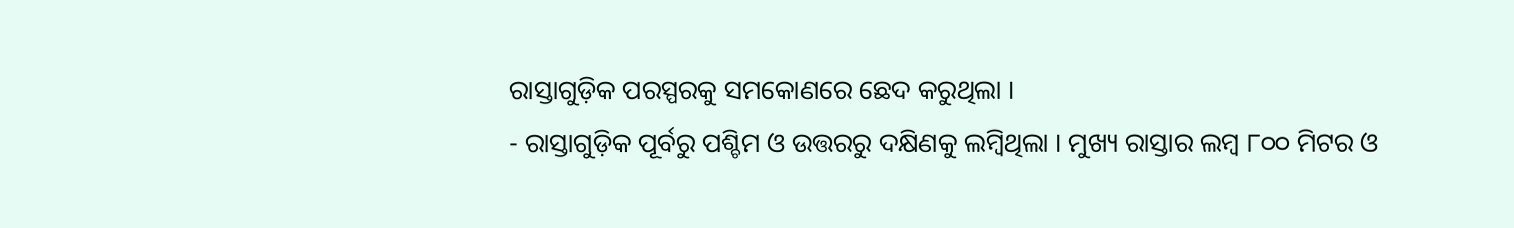ରାସ୍ତାଗୁଡ଼ିକ ପରସ୍ପରକୁ ସମକୋଣରେ ଛେଦ କରୁଥିଲା ।
- ରାସ୍ତାଗୁଡ଼ିକ ପୂର୍ବରୁ ପଶ୍ଚିମ ଓ ଉତ୍ତରରୁ ଦକ୍ଷିଣକୁ ଲମ୍ବିଥିଲା । ମୁଖ୍ୟ ରାସ୍ତାର ଲମ୍ବ ୮୦୦ ମିଟର ଓ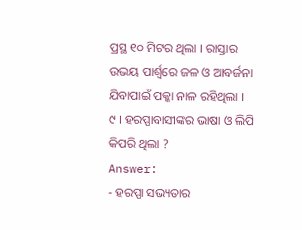ପ୍ରସ୍ଥ ୧୦ ମିଟର ଥିଲା । ରାସ୍ତାର ଉଭୟ ପାର୍ଶ୍ଵରେ ଜଳ ଓ ଆବର୍ଜନା ଯିବାପାଇଁ ପକ୍କା ନାଳ ରହିଥିଲା ।
୯ । ହରପ୍ପାବାସୀଙ୍କର ଭାଷା ଓ ଲିପି କିପରି ଥିଲା ?
Answer:
- ହରପ୍ପା ସଭ୍ୟତାର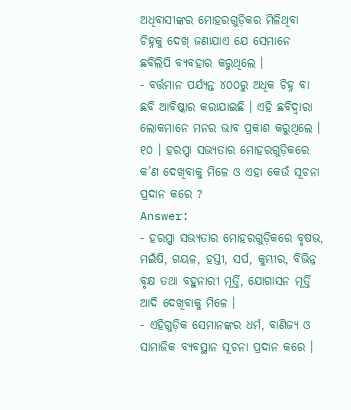ଅଧିବାସୀଙ୍କର ମୋହରଗୁଡ଼ିକର ମିଳିଥିବା ଚିହ୍ନକୁ ଦେଖ୍ ଜଣାଯାଏ ଯେ ସେମାନେ ଛବିଲିପି ବ୍ୟବହାର କରୁଥିଲେ ।
- ବର୍ତ୍ତମାନ ପର୍ଯ୍ୟନ୍ତ ୪୦୦ରୁ ଅଧିକ ଚିହ୍ନ ବା ଛବି ଆବିଷ୍କାର କରାଯାଇଛି । ଏହି ଛବିଦ୍ୱାରା ଲୋକମାନେ ମନର ଭାବ ପ୍ରକାଶ କରୁଥିଲେ ।
୧୦ । ହରପ୍ପା ସଭ୍ୟତାର ମୋହରଗୁଡ଼ିକରେ କ’ଣ ଦେଖିବାକୁ ମିଳେ ଓ ଏହା କେଉଁ ସୂଚନା ପ୍ରଦାନ କରେ ?
Answer:
- ହରପ୍ପା ସଭ୍ୟତାର ମୋହରଗୁଡ଼ିକରେ ବୃଷଭ, ମଇଁଷି, ଗୟଳ, ହସ୍ତୀ, ସର୍ପ, କୁମ୍ଭୀର, ବିଭିନ୍ନ ବୃକ୍ଷ ତଥା ବହୁନାରୀ ମୂର୍ତ୍ତି, ଯୋଗାସନ ମୂର୍ତ୍ତି ଆଦି ଦେଖିବାକୁ ମିଳେ ।
- ଏହିଗୁଡ଼ିକ ସେମାନଙ୍କର ଧର୍ମ, ବାଣିଜ୍ୟ ଓ ସାମାଜିକ ବ୍ୟବସ୍ଥାନ ସୂଚନା ପ୍ରଦାନ କରେ ।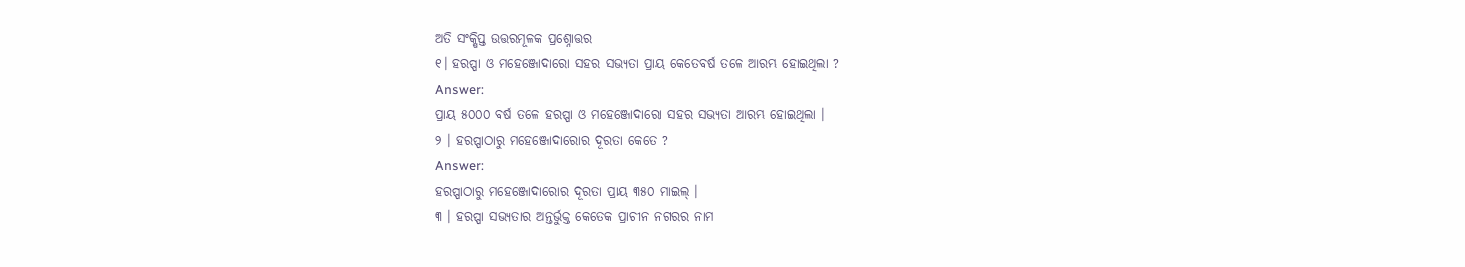ଅତି ସଂକ୍ଷିପ୍ତ ଉତ୍ତରମୂଳକ ପ୍ରଶ୍ନୋତ୍ତର
୧। ହରପ୍ପା ଓ ମହେଞ୍ଜୋଦାରୋ ସହର ସଭ୍ୟତା ପ୍ରାୟ କେତେବର୍ଷ ତଳେ ଆରମ୍ଭ ହୋଇଥିଲା ?
Answer:
ପ୍ରାୟ ୫୦୦୦ ବର୍ଷ ତଳେ ହରପ୍ପା ଓ ମହେଞ୍ଜୋଦାରୋ ସହର ସଭ୍ୟତା ଆରମ୍ଭ ହୋଇଥିଲା ।
୨ । ହରପ୍ପାଠାରୁ ମହେଞ୍ଜୋଦାରୋର ଦୂରତା କେତେ ?
Answer:
ହରପ୍ପାଠାରୁ ମହେଞ୍ଜୋଦାରୋର ଦୂରତା ପ୍ରାୟ ୩୫୦ ମାଇଲ୍ ।
୩ । ହରପ୍ପା ସଭ୍ୟତାର ଅନ୍ତର୍ଭୁକ୍ତ କେତେକ ପ୍ରାଚୀନ ନଗରର ନାମ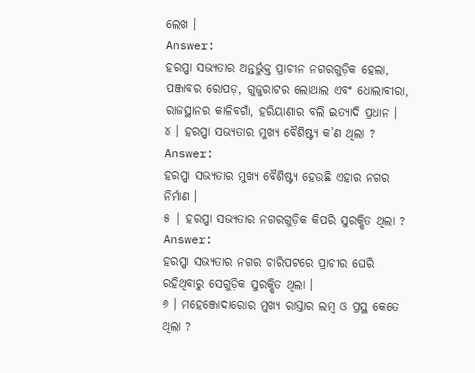ଲେଖ ।
Answer:
ହରପ୍ପା ସଭ୍ୟତାର ଅନ୍ତର୍ଭୁକ୍ତ ପ୍ରାଚୀନ ନଗରଗୁଡ଼ିକ ହେଲା, ପଞ୍ଜାବର ରୋପଡ଼, ଗୁଜୁରାଟର ଲୋଥାଲ ଏବଂ ଧୋଲାବୀରା, ରାଜସ୍ଥାନର କାଳିବଗାଁ, ହରିୟାଣାର ବଲି ଇତ୍ୟାଦି ପ୍ରଧାନ ।
୪ । ହରପ୍ପା ସଭ୍ୟତାର ମୁଖ୍ୟ ବୈଶିଷ୍ଟ୍ୟ କ’ଣ ଥିଲା ?
Answer:
ହରପ୍ପା ସଭ୍ୟତାର ମୁଖ୍ୟ ବୈଶିଷ୍ଟ୍ୟ ହେଉଛି ଏହାର ନଗର ନିର୍ମାଣ ।
୫ | ହରପ୍ପା ସଭ୍ୟତାର ନଗରଗୁଡ଼ିକ କିପରି ସୁରକ୍ଷିତ ଥିଲା ?
Answer:
ହରପ୍ପା ସଭ୍ୟତାର ନଗର ଚାରିପଟରେ ପ୍ରାଚୀର ଘେରି ରହିଥିବାରୁ ସେଗୁଡ଼ିକ ସୁରକ୍ଷିତ ଥିଲା ।
୬ । ମହେଞ୍ଜୋଦାରୋର ମୁଖ୍ୟ ରାସ୍ତାର ଲମ୍ବ ଓ ପ୍ରସ୍ଥ କେତେ ଥିଲା ?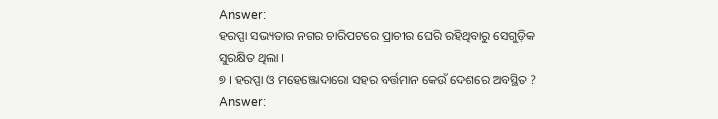Answer:
ହରପ୍ପା ସଭ୍ୟତାର ନଗର ଚାରିପଟରେ ପ୍ରାଚୀର ଘେରି ରହିଥିବାରୁ ସେଗୁଡ଼ିକ ସୁରକ୍ଷିତ ଥିଲା ।
୭ । ହରପ୍ପା ଓ ମହେଞ୍ଜୋଦାରୋ ସହର ବର୍ତ୍ତମାନ କେଉଁ ଦେଶରେ ଅବସ୍ଥିତ ?
Answer: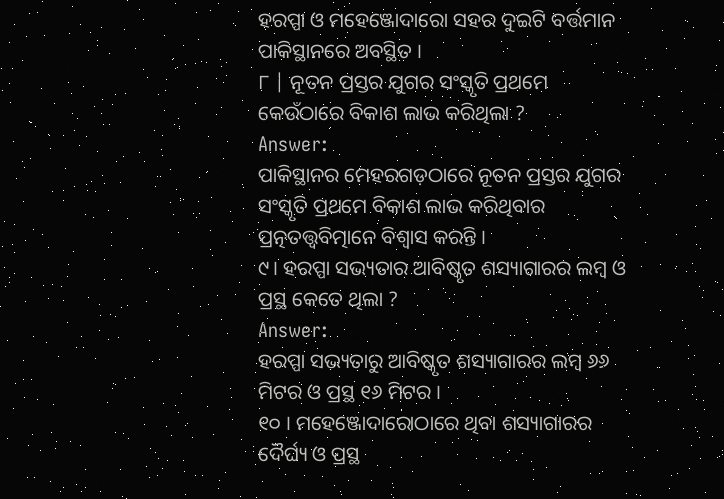ହରପ୍ପା ଓ ମହେଞ୍ଜୋଦାରୋ ସହର ଦୁଇଟି ବର୍ତ୍ତମାନ ପାକିସ୍ଥାନରେ ଅବସ୍ଥିତ ।
୮ | ନୂତନ ପ୍ରସ୍ତର ଯୁଗର ସଂସ୍କୃତି ପ୍ରଥମେ କେଉଁଠାରେ ବିକାଶ ଲାଭ କରିଥିଲା ?
Answer:
ପାକିସ୍ଥାନର ମେହରଗଡ଼ଠାରେ ନୂତନ ପ୍ରସ୍ତର ଯୁଗର ସଂସ୍କୃତି ପ୍ରଥମେ ବିକାଶ ଲାଭ କରିଥିବାର ପ୍ରତ୍ନତତ୍ତ୍ବବିତ୍ମାନେ ବିଶ୍ୱାସ କରନ୍ତି ।
୯। ହରପ୍ପା ସଭ୍ୟତାର ଆବିଷ୍କୃତ ଶସ୍ୟାଗାରର ଲମ୍ବ ଓ ପ୍ରସ୍ଥ କେତେ ଥିଲା ?
Answer:
ହରପ୍ପା ସଭ୍ୟତାରୁ ଆବିଷ୍କୃତ ଶସ୍ୟାଗାରର ଲମ୍ବ ୬୬ ମିଟର ଓ ପ୍ରସ୍ଥ ୧୬ ମିଟର ।
୧୦ । ମହେଞ୍ଜୋଦାରୋଠାରେ ଥିବା ଶସ୍ୟାଗାରର ଦୈର୍ଘ୍ୟ ଓ ପ୍ରସ୍ଥ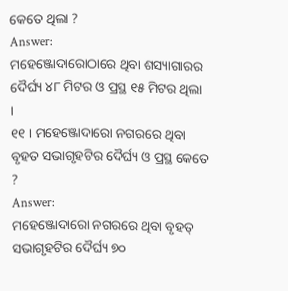କେତେ ଥିଲା ?
Answer:
ମହେଞ୍ଜୋଦାରୋଠାରେ ଥିବା ଶସ୍ୟାଗାରର ଦୈର୍ଘ୍ୟ ୪୮ ମିଟର ଓ ପ୍ରସ୍ଥ ୧୫ ମିଟର ଥିଲା ।
୧୧ । ମହେଞ୍ଜୋଦାରୋ ନଗରରେ ଥିବା ବୃହତ ସଭାଗୃହଟିର ଦୈର୍ଘ୍ୟ ଓ ପ୍ରସ୍ଥ କେତେ ?
Answer:
ମହେଞ୍ଜୋଦାରୋ ନଗରରେ ଥିବା ବୃହତ୍ ସଭାଗୃହଟିର ଦୈର୍ଘ୍ୟ ୭୦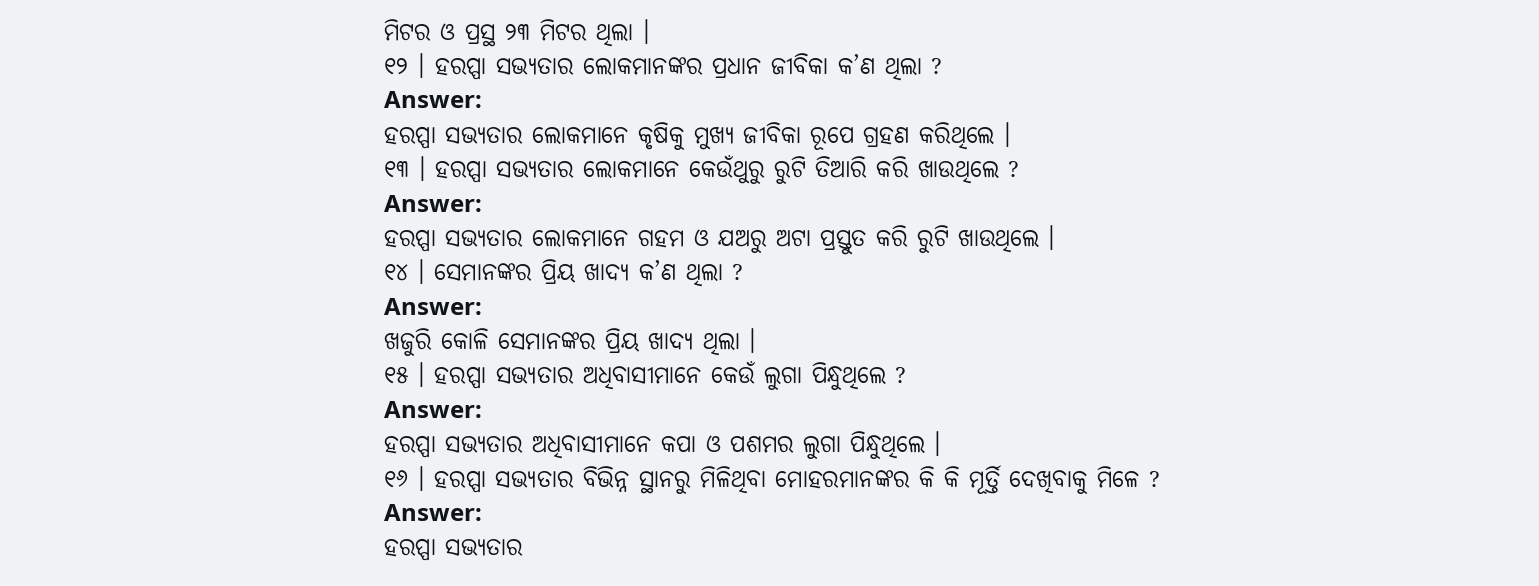ମିଟର ଓ ପ୍ରସ୍ଥ ୨୩ ମିଟର ଥିଲା ।
୧୨ । ହରପ୍ପା ସଭ୍ୟତାର ଲୋକମାନଙ୍କର ପ୍ରଧାନ ଜୀବିକା କ’ଣ ଥିଲା ?
Answer:
ହରପ୍ପା ସଭ୍ୟତାର ଲୋକମାନେ କୃଷିକୁ ମୁଖ୍ୟ ଜୀବିକା ରୂପେ ଗ୍ରହଣ କରିଥିଲେ ।
୧୩ । ହରପ୍ପା ସଭ୍ୟତାର ଲୋକମାନେ କେଉଁଥୁରୁ ରୁଟି ତିଆରି କରି ଖାଉଥିଲେ ?
Answer:
ହରପ୍ପା ସଭ୍ୟତାର ଲୋକମାନେ ଗହମ ଓ ଯଅରୁ ଅଟା ପ୍ରସ୍ତୁତ କରି ରୁଟି ଖାଉଥିଲେ ।
୧୪ । ସେମାନଙ୍କର ପ୍ରିୟ ଖାଦ୍ୟ କ’ଣ ଥିଲା ?
Answer:
ଖଜୁରି କୋଳି ସେମାନଙ୍କର ପ୍ରିୟ ଖାଦ୍ୟ ଥିଲା ।
୧୫ । ହରପ୍ପା ସଭ୍ୟତାର ଅଧିବାସୀମାନେ କେଉଁ ଲୁଗା ପିନ୍ଧୁଥିଲେ ?
Answer:
ହରପ୍ପା ସଭ୍ୟତାର ଅଧିବାସୀମାନେ କପା ଓ ପଶମର ଲୁଗା ପିନ୍ଧୁଥିଲେ ।
୧୬ । ହରପ୍ପା ସଭ୍ୟତାର ବିଭିନ୍ନ ସ୍ଥାନରୁ ମିଳିଥିବା ମୋହରମାନଙ୍କର କି କି ମୂର୍ତ୍ତି ଦେଖିବାକୁ ମିଳେ ?
Answer:
ହରପ୍ପା ସଭ୍ୟତାର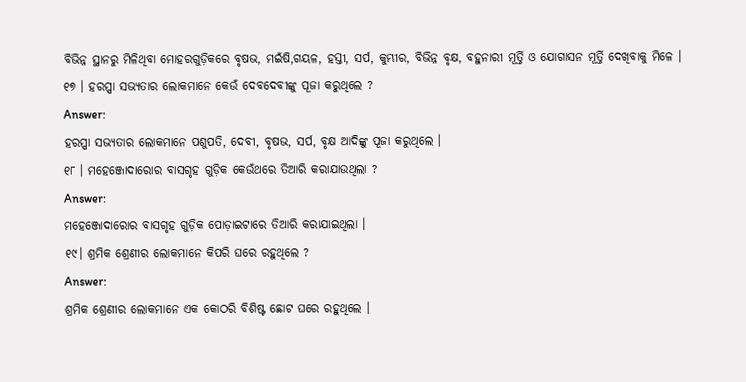ବିଭିନ୍ନ ସ୍ଥାନରୁ ମିଳିଥିବା ମୋହରଗୁଡ଼ିକରେ ବୃଷଭ, ମଇଁଷି,ଗୟଳ, ହସ୍ତୀ, ସର୍ପ, କୁମ୍ଭୀର, ବିଭିନ୍ନ ବୃକ୍ଷ, ବହୁନାରୀ ମୂର୍ତ୍ତି ଓ ଯୋଗାସନ ମୂର୍ତ୍ତି ଦେଖିବାକୁ ମିଳେ ।
୧୭ । ହରପ୍ପା ସଭ୍ୟତାର ଲୋକମାନେ କେଉଁ ଦେବଦେବୀଙ୍କୁ ପୂଜା କରୁଥିଲେ ?
Answer:
ହରପ୍ପା ସଭ୍ୟତାର ଲୋକମାନେ ପଶୁପତି, ଦେବୀ, ବୃଷଭ, ସର୍ପ, ବୃକ୍ଷ ଆଦିଙ୍କୁ ପୂଜା କରୁଥିଲେ ।
୧୮ । ମହେଞ୍ଜୋଦାରୋର ବାସଗୃହ ଗୁଡ଼ିକ କେଉଁଥରେ ତିଆରି କରାଯାଉଥିଲା ?
Answer:
ମହେଞ୍ଜୋଦାରୋର ବାସଗୃହ ଗୁଡ଼ିକ ପୋଡ଼ାଇଟାରେ ତିଆରି କରାଯାଇଥିଲା ।
୧୯। ଶ୍ରମିକ ଶ୍ରେଣୀର ଲୋକମାନେ କିପରି ଘରେ ରହୁଥିଲେ ?
Answer:
ଶ୍ରମିକ ଶ୍ରେଣୀର ଲୋକମାନେ ଏକ କୋଠରି ବିଶିଷ୍ଟ ଛୋଟ ଘରେ ରହୁଥିଲେ ।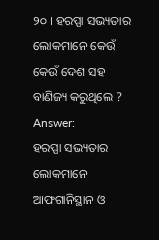୨୦ । ହରପ୍ପା ସଭ୍ୟତାର ଲୋକମାନେ କେଉଁ କେଉଁ ଦେଶ ସହ ବାଣିଜ୍ୟ କରୁଥିଲେ ?
Answer:
ହରପ୍ପା ସଭ୍ୟତାର ଲୋକମାନେ ଆଫଗାନିସ୍ଥାନ ଓ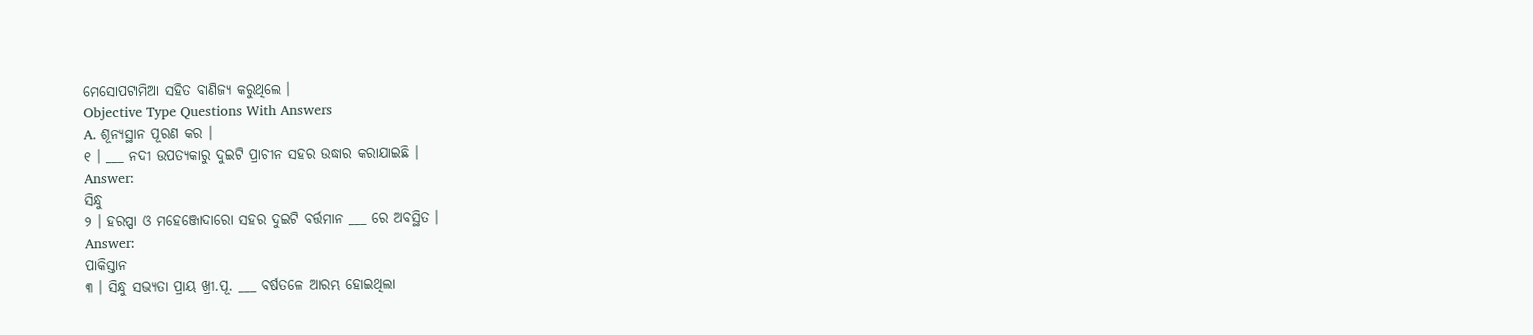ମେସୋପଟାମିଆ ସହିତ ବାଣିଜ୍ୟ କରୁଥିଲେ ।
Objective Type Questions With Answers
A. ଶୂନ୍ୟସ୍ଥାନ ପୂରଣ କର ।
୧ । ___ ନଦୀ ଉପତ୍ୟକାରୁ ଦୁଇଟି ପ୍ରାଚୀନ ସହର ଉଦ୍ଧାର କରାଯାଇଛି ।
Answer:
ସିନ୍ଧୁ
୨ । ହରପ୍ପା ଓ ମହେଞ୍ଜୋଦାରୋ ସହର ଦୁଇଟି ବର୍ତ୍ତମାନ ___ ରେ ଅବସ୍ଥିତ ।
Answer:
ପାକିସ୍ତାନ
୩ । ସିନ୍ଧୁ ସଭ୍ୟତା ପ୍ରାୟ ଖ୍ରୀ.ପୂ. ___ ବର୍ଷତଳେ ଆରମ୍ଭ ହୋଇଥିଲା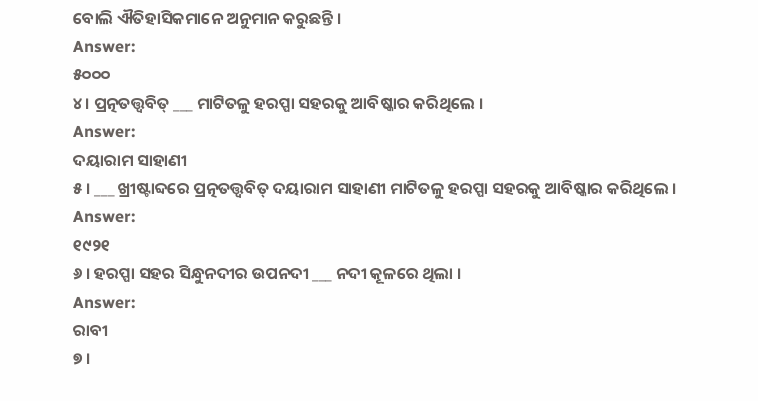ବୋଲି ଐତିହାସିକମାନେ ଅନୁମାନ କରୁଛନ୍ତି ।
Answer:
୫୦୦୦
୪। ପ୍ରତ୍ନତତ୍ତ୍ୱବିତ୍ ___ ମାଟିତଳୁ ହରପ୍ପା ସହରକୁ ଆବିଷ୍କାର କରିଥିଲେ ।
Answer:
ଦୟାରାମ ସାହାଣୀ
୫ । ___ ଖ୍ରୀଷ୍ଟାବ୍ଦରେ ପ୍ରତ୍ନତତ୍ତ୍ୱବିତ୍ ଦୟାରାମ ସାହାଣୀ ମାଟିତଳୁ ହରପ୍ପା ସହରକୁ ଆବିଷ୍କାର କରିଥିଲେ ।
Answer:
୧୯୨୧
୬ । ହରପ୍ପା ସହର ସିନ୍ଧୁନଦୀର ଉପନଦୀ ___ ନଦୀ କୂଳରେ ଥିଲା ।
Answer:
ରାବୀ
୭ ।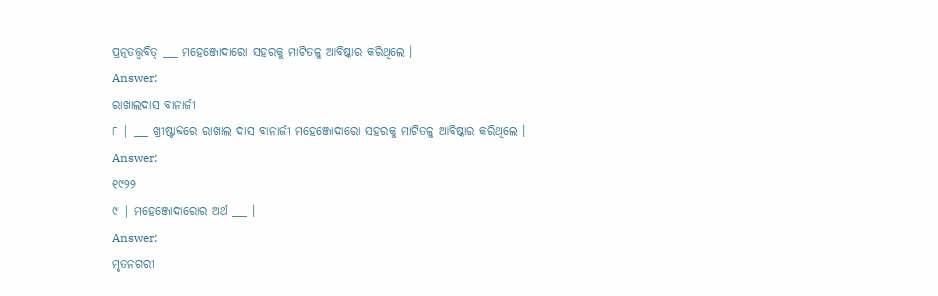ପ୍ରତ୍ନତତ୍ତ୍ୱବିତ୍ ___ ମହେଞ୍ଜୋଦାରୋ ସହରକୁ ମାଟିତଳୁ ଆବିଷ୍କାର କରିଥିଲେ ।
Answer:
ରାଖାଲଦାସ ବାନାର୍ଜୀ
୮ | ___ ଖ୍ରୀଷ୍ଟାବ୍ଦରେ ରାଖାଲ ଦାସ ବାନାର୍ଜୀ ମହେଞ୍ଜୋଦାରୋ ସହରକୁ ମାଟିତଳୁ ଆବିଷ୍କାର କରିଥିଲେ ।
Answer:
୧୯୨୨
୯ | ମହେଞ୍ଜୋଦାରୋର ଅର୍ଥ ___ ।
Answer:
ମୃତନଗରୀ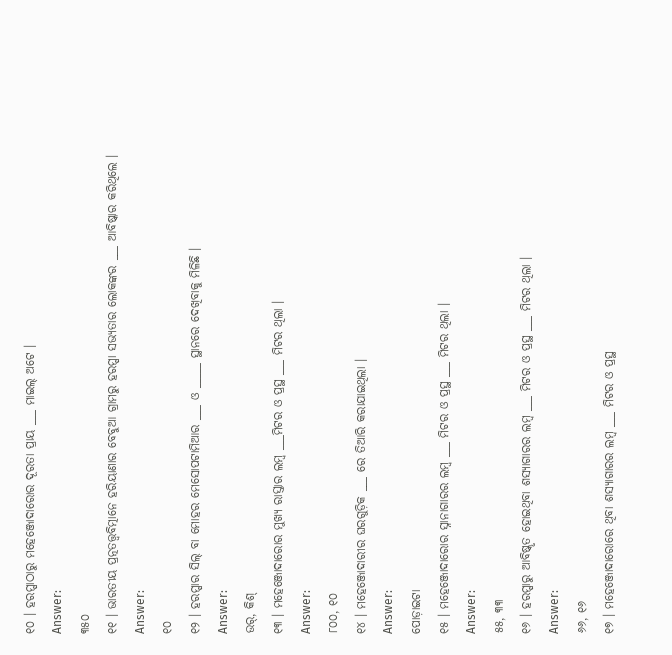୧୦ । ହରପ୍ପାଠାରୁ ମହେଞ୍ଜୋଦାରୋର ଦୂରତା ପ୍ରାୟ ___ ମାଇଲ୍ ଅଟେ ।
Answer:
୩୫୦
୧୧ । ଭାରତୀୟ ପ୍ରତ୍ନତତ୍ତ୍ୱବିତ୍ମାନେ ହରିୟାଣାର ବେବୁଆ ଗ୍ରାମରୁ ହରପ୍ପା ସଭ୍ୟତାର ଲୋକଙ୍କର ___ ଆବିଷ୍କାର କରିଥିଲେ ।
Answer:
୧୦
୧୨ । ହରପ୍ପାର ସିଲ୍ ବା ମୋହର ମେସୋପଟାମିଆର ___ ଓ _____ ସ୍ଥାନରେ ଦେଖିବାକୁ ମିଳିଛି ।
Answer:
ଉର୍, କିଶ୍
୧୩ । ମହେଞ୍ଜୋଦାରୋର ମୁଖ୍ୟ ରାସ୍ତାର ଲମ୍ବ ___ମିଟର ଓ ପ୍ରସ୍ଥ ___ ମିଟର ଥିଲା ।
Answer:
୮୦୦, ୧୦
୧୪ । ମହେଞ୍ଜୋଦାରୀର ଘରଗୁଡ଼ିକ ___ ରେ ତିଆରି କରାଯାଇଥିଲା ।
Answer:
ପୋଡ଼ାଇଟା
୧୫ । ମହେଞ୍ଜୋଦାରୋର ସ୍ନାନାଗାରର ଲମ୍ବ ___ ମିଟର ଓ ପ୍ରସ୍ଥ ___ ମିଟର ଥିଲା ।
Answer:
୫୫, ୩୩
୧୬ । ହରପ୍ପାରୁ ଆବିଷ୍କୃତ ହୋଇଥିବା ଶସ୍ୟାଗାରର ଲମ୍ବ ___ ମିଟର ଓ ପ୍ରସ୍ଥ ___ ମିଟର ଥିଲା ।
Answer:
୬୬, ୧୬
୧୭ । ମହେଞ୍ଜୋଦାରୋରେ ଥିବା ଶସ୍ୟାଗାରର ଲମ୍ବ ___ ମିଟର ଓ ପ୍ରସ୍ଥ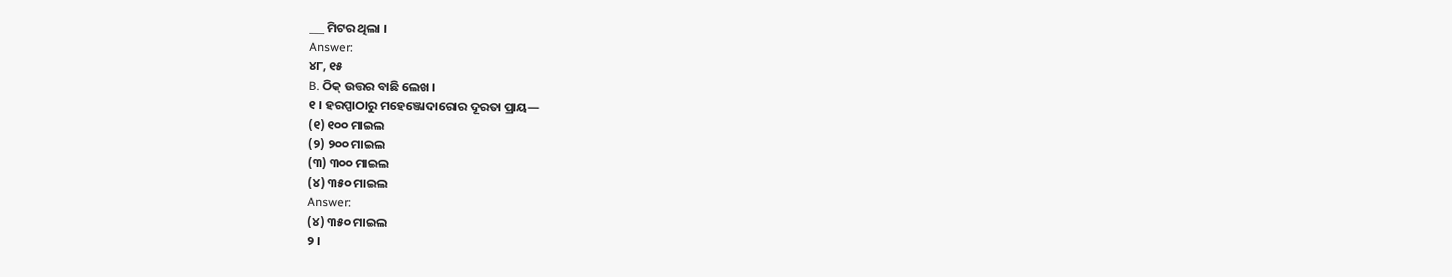___ ମିଟର ଥିଲା ।
Answer:
୪୮, ୧୫
B. ଠିକ୍ ଉତ୍ତର ବାଛି ଲେଖ ।
୧ । ହରପ୍ପାଠାରୁ ମହେଞ୍ଜୋଦାରୋର ଦୂରତା ପ୍ରାୟ—
(୧) ୧୦୦ ମାଇଲ
(୨) ୨୦୦ ମାଇଲ
(୩) ୩୦୦ ମାଇଲ
(୪) ୩୫୦ ମାଇଲ
Answer:
(୪) ୩୫୦ ମାଇଲ
୨ ।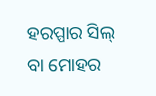ହରପ୍ପାର ସିଲ୍ ବା ମୋହର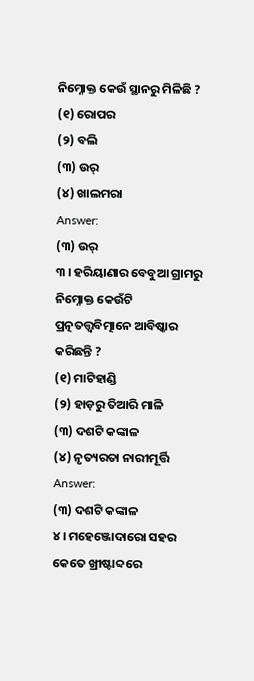ନିମ୍ନୋକ୍ତ କେଉଁ ସ୍ଥାନରୁ ମିଳିଛି ?
(୧) ରୋପର
(୨) ବଲି
(୩) ଉର୍
(୪) ଖାଲମରା
Answer:
(୩) ଉର୍
୩ । ହରିୟାଣାର ବେବୁଆ ଗ୍ରାମରୁ ନିମ୍ନୋକ୍ତ କେଉଁଟି ପ୍ରତ୍ନତତ୍ତ୍ବବିତ୍ମାନେ ଆବିଷ୍କାର କରିଛନ୍ତି ?
(୧) ମାଟିହାଣ୍ଡି
(୨) ହାଡ଼ରୁ ତିଆରି ମାଳି
(୩) ଦଶଟି କଙ୍କାଳ
(୪) ନୃତ୍ୟରତା ନାରୀମୂର୍ତ୍ତି
Answer:
(୩) ଦଶଟି କଙ୍କାଳ
୪ । ମହେଞ୍ଜୋଦାରୋ ସହର କେତେ ଖ୍ରୀଷ୍ଟାବ୍ଦରେ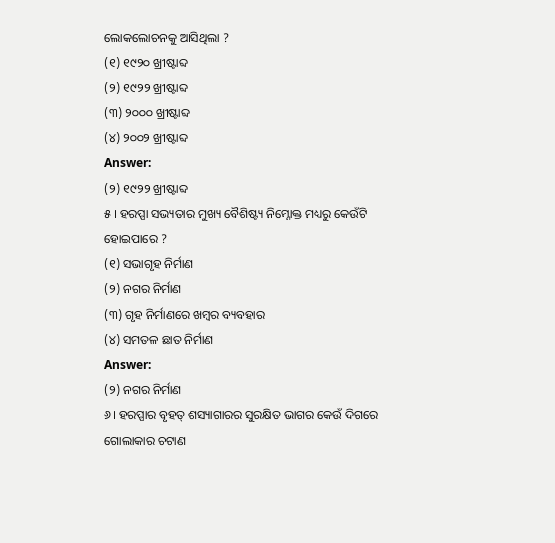ଲୋକଲୋଚନକୁ ଆସିଥିଲା ?
(୧) ୧୯୨୦ ଖ୍ରୀଷ୍ଟାବ୍ଦ
(୨) ୧୯୨୨ ଖ୍ରୀଷ୍ଟାବ୍ଦ
(୩) ୨୦୦୦ ଖ୍ରୀଷ୍ଟାବ୍ଦ
(୪) ୨୦୦୨ ଖ୍ରୀଷ୍ଟାବ୍ଦ
Answer:
(୨) ୧୯୨୨ ଖ୍ରୀଷ୍ଟାବ୍ଦ
୫ । ହରପ୍ପା ସଭ୍ୟତାର ମୁଖ୍ୟ ବୈଶିଷ୍ଟ୍ୟ ନିମ୍ନୋକ୍ତ ମଧ୍ୟରୁ କେଉଁଟି ହୋଇପାରେ ?
(୧) ସଭାଗୃହ ନିର୍ମାଣ
(୨) ନଗର ନିର୍ମାଣ
(୩) ଗୃହ ନିର୍ମାଣରେ ଖମ୍ବର ବ୍ୟବହାର
(୪) ସମତଳ ଛାତ ନିର୍ମାଣ
Answer:
(୨) ନଗର ନିର୍ମାଣ
୬। ହରପ୍ପାର ବୃହତ୍ ଶସ୍ୟାଗାରର ସୁରକ୍ଷିତ ଭାଗର କେଉଁ ଦିଗରେ ଗୋଲାକାର ଚଟାଣ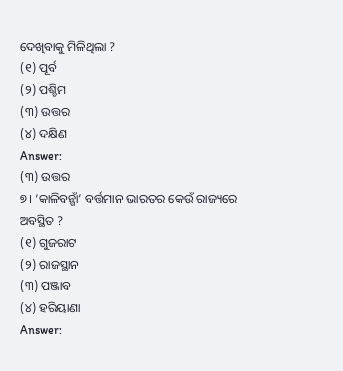ଦେଖିବାକୁ ମିଳିଥିଲା ?
(୧) ପୂର୍ବ
(୨) ପଶ୍ଚିମ
(୩) ଉତ୍ତର
(୪) ଦକ୍ଷିଣ
Answer:
(୩) ଉତ୍ତର
୭। ‘କାଳିବନ୍ଗାଁ’ ବର୍ତ୍ତମାନ ଭାରତର କେଉଁ ରାଜ୍ୟରେ ଅବସ୍ଥିତ ?
(୧) ଗୁଜରାଟ
(୨) ରାଜସ୍ଥାନ
(୩) ପଞ୍ଜାବ
(୪) ହରିୟାଣା
Answer: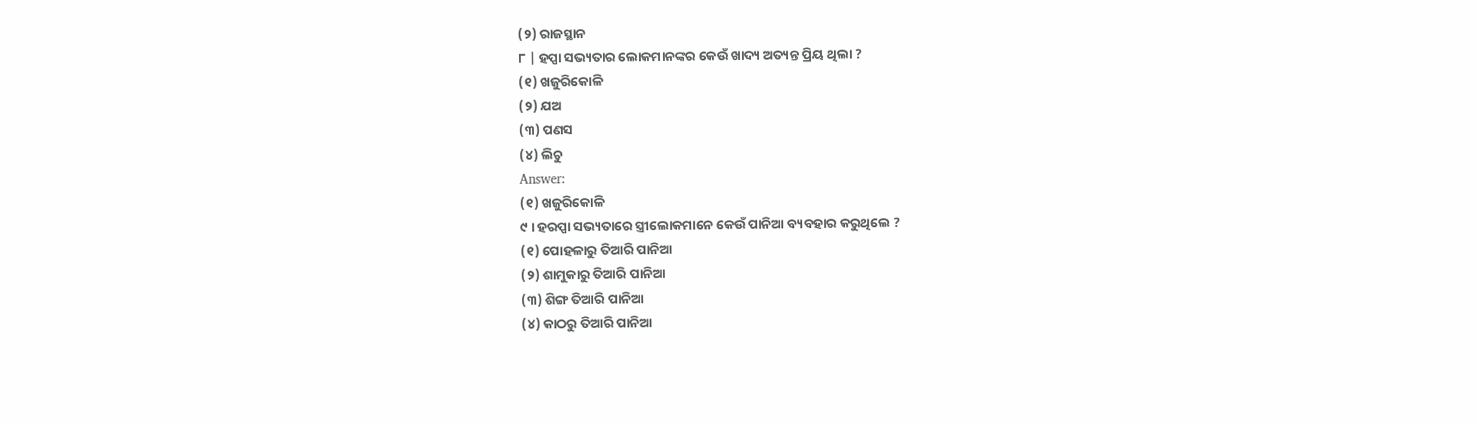(୨) ରାଜସ୍ଥାନ
୮ | ହପ୍ପା ସଭ୍ୟତାର ଲୋକମାନଙ୍କର କେଉଁ ଖାଦ୍ୟ ଅତ୍ୟନ୍ତ ପ୍ରିୟ ଥିଲା ?
(୧) ଖଜୁରିକୋଳି
(୨) ଯଅ
(୩) ପଣସ
(୪) ଲିଚୁ
Answer:
(୧) ଖଜୁରିକୋଳି
୯ । ହରପ୍ପା ସଭ୍ୟତାରେ ସ୍ତ୍ରୀଲୋକମାନେ କେଉଁ ପାନିଆ ବ୍ୟବହାର କରୁଥିଲେ ?
(୧) ପୋହଳାରୁ ତିଆରି ପାନିଆ
(୨) ଶାମୁକାରୁ ତିଆରି ପାନିଆ
(୩) ଶିଙ୍ଗ ତିଆରି ପାନିଆ
(୪) କାଠରୁ ତିଆରି ପାନିଆ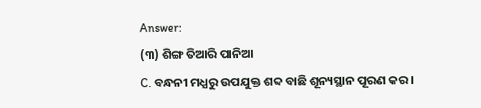Answer:
(୩) ଶିଙ୍ଗ ତିଆରି ପାନିଆ
C. ବନ୍ଧନୀ ମଧ୍ଯରୁ ଉପଯୁକ୍ତ ଶବ୍ଦ ବାଛି ଶୂନ୍ୟସ୍ଥାନ ପୂରଣ କର ।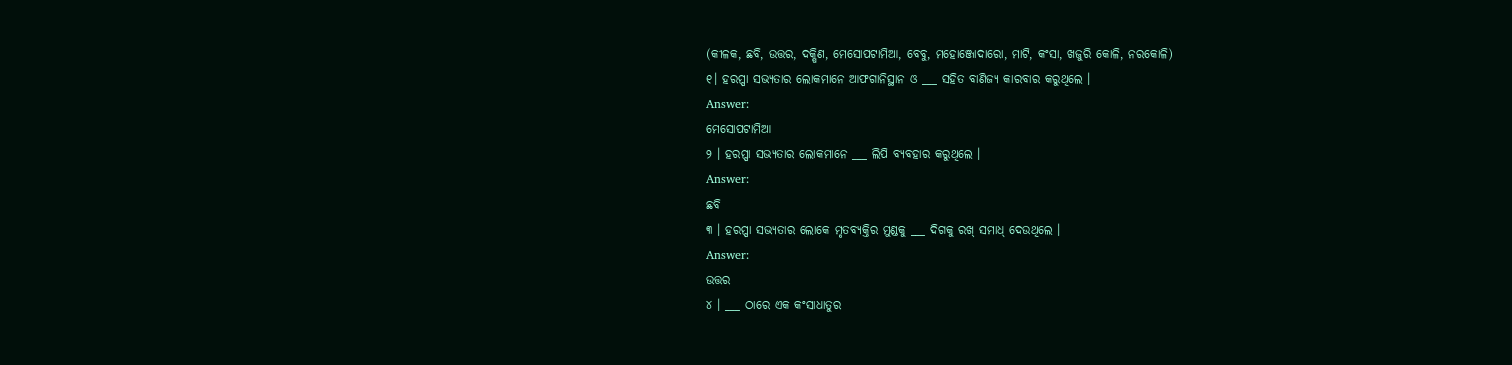(କୀଳକ, ଛବି, ଉତ୍ତର, ଦକ୍ଷିଣ, ମେସୋପଟାମିଆ, ବେବୁ, ମହୋଞ୍ଜୋଦାରୋ, ମାଟି, କଂସା, ଖଜୁରି କୋଳି, ନରକୋଳି)
୧। ହରପ୍ପା ସଭ୍ୟତାର ଲୋକମାନେ ଆଫଗାନିସ୍ଥାନ ଓ ___ ସହିତ ବାଣିଜ୍ୟ କାରବାର କରୁଥିଲେ ।
Answer:
ମେସୋପଟାମିଆ
୨ । ହରପ୍ପା ସଭ୍ୟତାର ଲୋକମାନେ ___ ଲିପି ବ୍ୟବହାର କରୁଥିଲେ ।
Answer:
ଛବି
୩ । ହରପ୍ପା ସଭ୍ୟତାର ଲୋକେ ମୃତବ୍ୟକ୍ତିର ମୁଣ୍ଡକୁ ___ ଦିଗକୁ ରଖ୍ ସମାଧ୍ ଦେଉଥିଲେ ।
Answer:
ଉତ୍ତର
୪ । ___ ଠାରେ ଏକ କଂସାଧାତୁର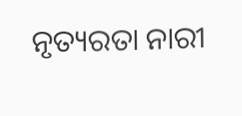ନୃତ୍ୟରତା ନାରୀ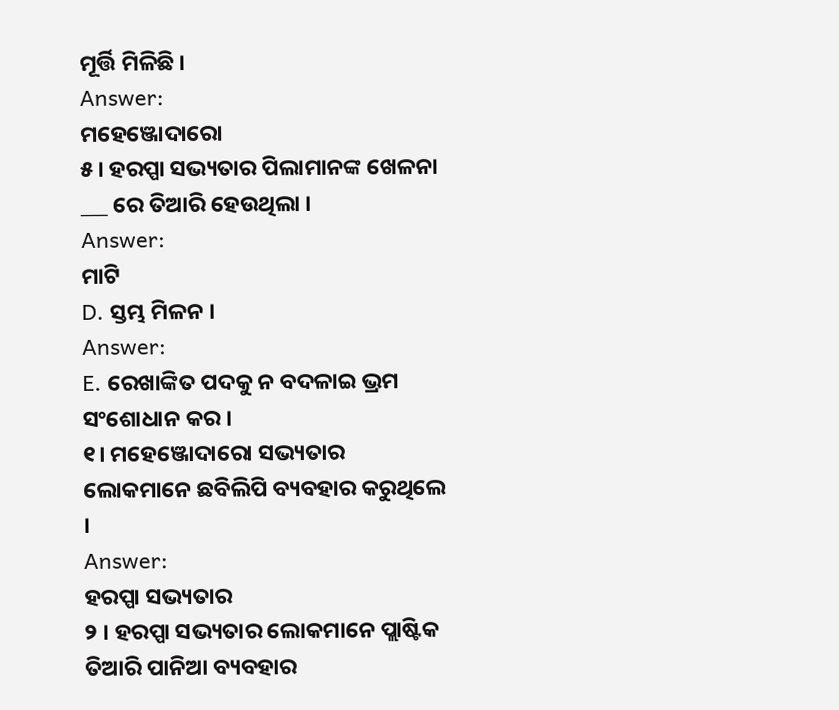ମୂର୍ତ୍ତି ମିଳିଛି ।
Answer:
ମହେଞ୍ଜୋଦାରୋ
୫। ହରପ୍ପା ସଭ୍ୟତାର ପିଲାମାନଙ୍କ ଖେଳନା ___ ରେ ତିଆରି ହେଉଥିଲା ।
Answer:
ମାଟି
D. ସ୍ତମ୍ଭ ମିଳନ ।
Answer:
E. ରେଖାଙ୍କିତ ପଦକୁ ନ ବଦଳାଇ ଭ୍ରମ ସଂଶୋଧାନ କର ।
୧। ମହେଞ୍ଜୋଦାରୋ ସଭ୍ୟତାର ଲୋକମାନେ ଛବିଲିପି ବ୍ୟବହାର କରୁଥିଲେ ।
Answer:
ହରପ୍ପା ସଭ୍ୟତାର
୨ । ହରପ୍ପା ସଭ୍ୟତାର ଲୋକମାନେ ପ୍ଲାଷ୍ଟିକ ତିଆରି ପାନିଆ ବ୍ୟବହାର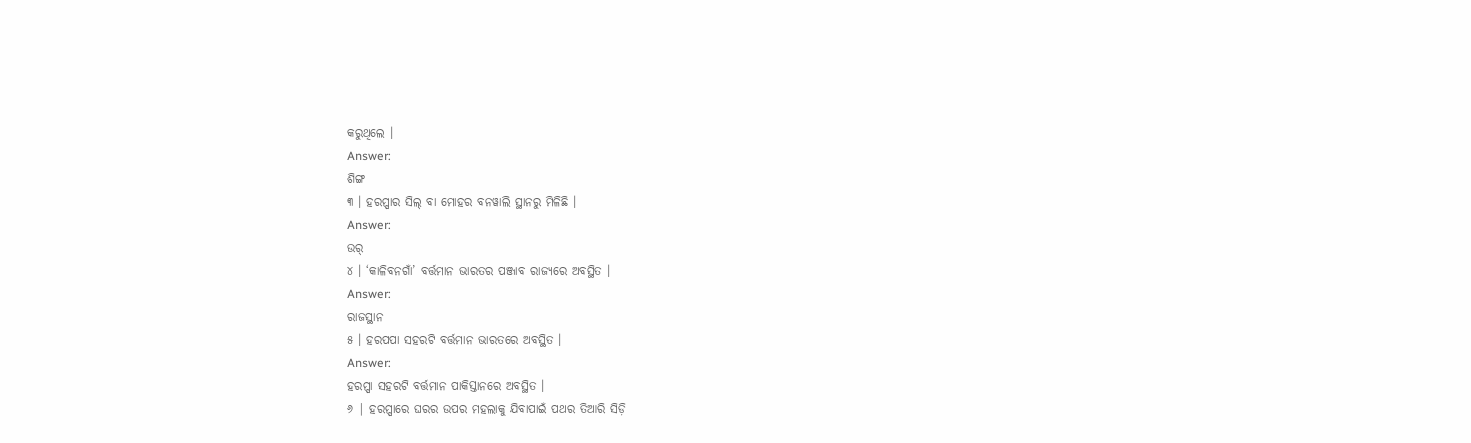କରୁଥିଲେ ।
Answer:
ଶିଙ୍ଗ
୩ । ହରପ୍ପାର ସିଲ୍ ବା ମୋହର ବନୱାଲି ସ୍ଥାନରୁ ମିଳିଛି ।
Answer:
ଉର୍
୪ । ‘କାଳିବନଗାଁ’ ବର୍ତ୍ତମାନ ଭାରତର ପଞ୍ଜାବ ରାଜ୍ୟରେ ଅବସ୍ଥିତ ।
Answer:
ରାଜସ୍ଥାନ
୫ । ହରପପା ସହରଟି ବର୍ତ୍ତମାନ ଭାରତରେ ଅବସ୍ଥିତ ।
Answer:
ହରପ୍ପା ସହରଟି ବର୍ତ୍ତମାନ ପାକିସ୍ତାନରେ ଅବସ୍ଥିତ ।
୬ | ହରପ୍ପାରେ ଘରର ଉପର ମହଲାକୁ ଯିବାପାଇଁ ପଥର ତିଆରି ସିଡ଼ି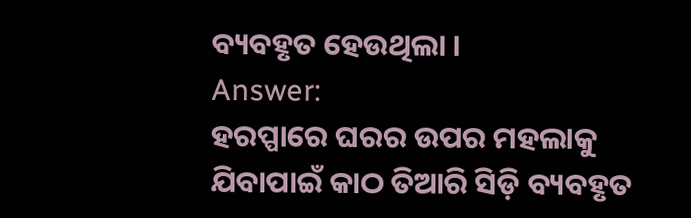ବ୍ୟବହୃତ ହେଉଥିଲା ।
Answer:
ହରପ୍ପାରେ ଘରର ଉପର ମହଲାକୁ ଯିବାପାଇଁ କାଠ ତିଆରି ସିଡ଼ି ବ୍ୟବହୃତ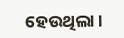ହେଉଥିଲା ।